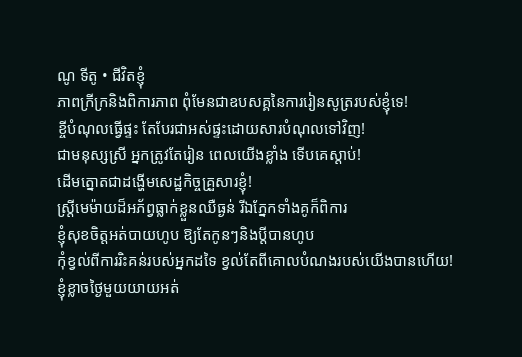ណូ ទីតូ • ជីវិតខ្ញុំ
ភាពក្រីក្រនិងពិការភាព ពុំមែនជាឧបសគ្គនៃការរៀនសូត្ររបស់ខ្ញុំទេ!
ខ្ចីបំណុលធ្វើផ្ទះ តែបែរជាអស់ផ្ទះដោយសារបំណុលទៅវិញ!
ជាមនុស្សស្រី អ្នកត្រូវតែរៀន ពេលយើងខ្លាំង ទើបគេស្តាប់!
ដើមត្នោតជាដង្ហើមសេដ្ឋកិច្ចគ្រួសារខ្ញុំ!
ស្រ្តីមេម៉ាយដ៏អភ័ព្វធ្លាក់ខ្លួនឈឺធ្ងន់ រីឯភ្នែកទាំងគូក៏ពិការ
ខ្ញុំសុខចិត្តអត់បាយហូប ឱ្យតែកូនៗនិងប្ដីបានហូប
កុំខ្វល់ពីការរិះគន់របស់អ្នកដទៃ ខ្វល់តែពីគោលបំណងរបស់យើងបានហើយ!
ខ្ញុំខ្លាចថ្ងៃមួយយាយអត់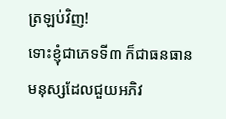ត្រឡប់វិញ!
ទោះខ្ញុំជាភេទទី៣ ក៏ជាធនធានមនុស្សដែលជួយអភិវ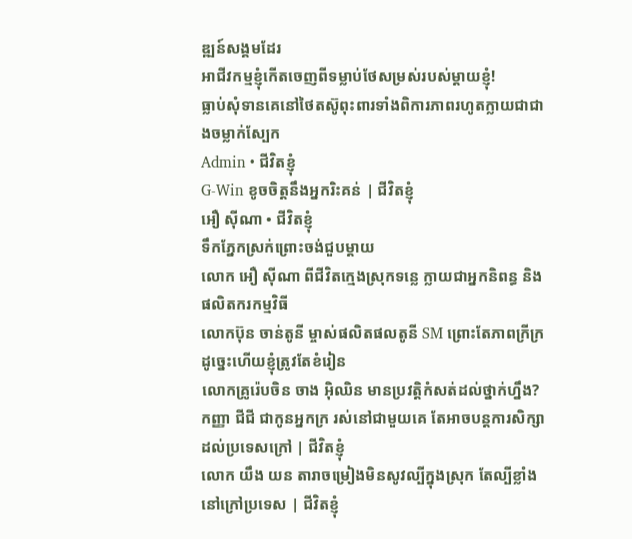ឌ្ឍន៍សង្គមដែរ
អាជីវកម្មខ្ញុំកើតចេញពីទម្លាប់ថែសម្រស់របស់ម្តាយខ្ញុំ!
ធ្លាប់សុំទានគេនៅថៃតស៊ូពុះពារទាំងពិការភាពរហូតក្លាយជាជាងចម្លាក់ស្បែក
Admin • ជីវិតខ្ញុំ
G-Win ខូចចិត្តនឹងអ្នករិះគន់ | ជីវិតខ្ញុំ
អឿ ស៊ីណា • ជីវិតខ្ញុំ
ទឹកភ្នែកស្រក់ព្រោះចង់ជួបម្ដាយ
លោក អឿ ស៊ីណា ពីជីវិតក្មេងស្រុកទន្លេ ក្លាយជាអ្នកនិពន្ធ និងផលិតករកម្មវិធី
លោកប៊ុន ចាន់តូនី ម្ចាស់ផលិតផលតូនី SM ព្រោះតែភាពក្រីក្រ ដូច្នេះហើយខ្ញុំត្រូវតែខំរៀន
លោកគ្រូរ៉េបចិន ចាង អ៊ិឈិន មានប្រវត្តិកំសត់ដល់ថ្នាក់ហ្នឹង?
កញ្ញា ជីជី ជាកូនអ្នកក្រ រស់នៅជាមួយគេ តែអាចបន្តការសិក្សាដល់ប្រទេសក្រៅ | ជីវិតខ្ញុំ
លោក យឹង យន តារាចម្រៀងមិនសូវល្បីក្នុងស្រុក តែល្បីខ្លាំងនៅក្រៅប្រទេស | ជីវិតខ្ញុំ